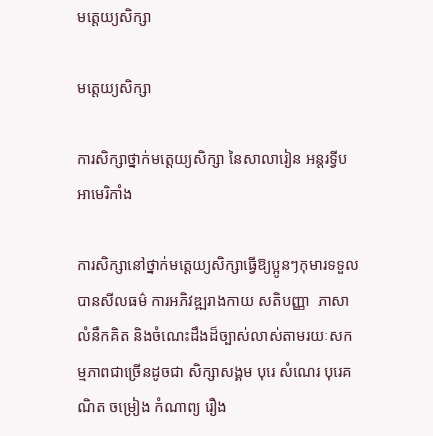មត្ដេយ្យសិក្សា

មត្តេយ្យសិក្សា

ការសិក្សាថ្នាក់មត្តេយ្យសិក្សា នៃសាលារៀន អន្តរទ្វីប អាមេរិកាំង

ការសិក្សានៅថ្នាក់មត្តេយ្យសិក្សាធ្វើឱ្យប្អូនៗកុមារទទួលបានសីលធម៌ ការអភិវឌ្ឍរាងកាយ សតិបញ្ញា  ភាសា លំនឹកគិត និងចំណេះដឹងដ៏ច្បាស់លាស់តាមរយៈសកម្មភាពជាច្រើនដូចជា សិក្សាសង្គម បុរេ សំណេរ បុរេគណិត ចម្រៀង កំណាព្យ រឿង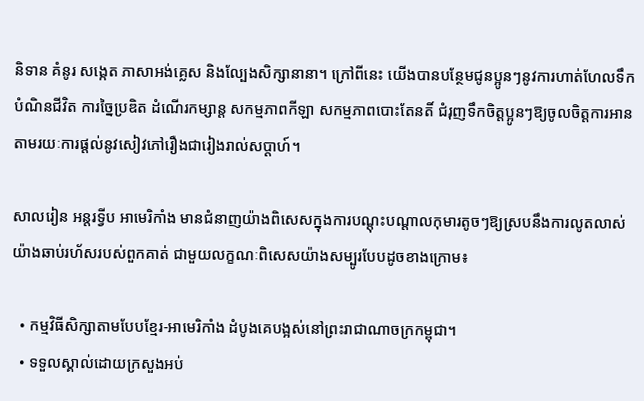និទាន គំនូរ សង្កេត ភាសាអង់គ្លេស និងល្បែងសិក្សានានា។ ក្រៅពីនេះ យើងបានបន្ថែមជូនប្អូនៗនូវការហាត់ហែលទឹក បំណិនជីវិត ការច្នៃប្រឌិត ដំណើរកម្សាន្ត សកម្មភាពកីឡា សកម្មភាពបោះតែនតិ៍ ជំរុញទឹកចិត្តប្អូនៗឱ្យចូលចិត្តការអានតាមរយៈការផ្តល់នូវសៀវភៅរឿងជារៀងរាល់សប្តាហ៍។

សាលរៀន អន្តរទ្វីប អាមេរិកាំង មានជំនាញយ៉ាងពិសេសក្នុងការបណ្តុះបណ្តាលកុមារតូចៗឱ្យស្របនឹងការលូតលាស់យ៉ាងឆាប់រហ័សរបស់ពួកគាត់ ជាមួយលក្ខណៈពិសេសយ៉ាងសម្បូរបែបដូចខាងក្រោម៖

  • កម្មវិធីសិក្សាតាមបែបខ្មែរ-អាមេរិកាំង ដំបូងគេបង្អស់នៅព្រះរាជាណាចក្រកម្ពុជា។
  • ទទួលស្គាល់ដោយក្រសួងអប់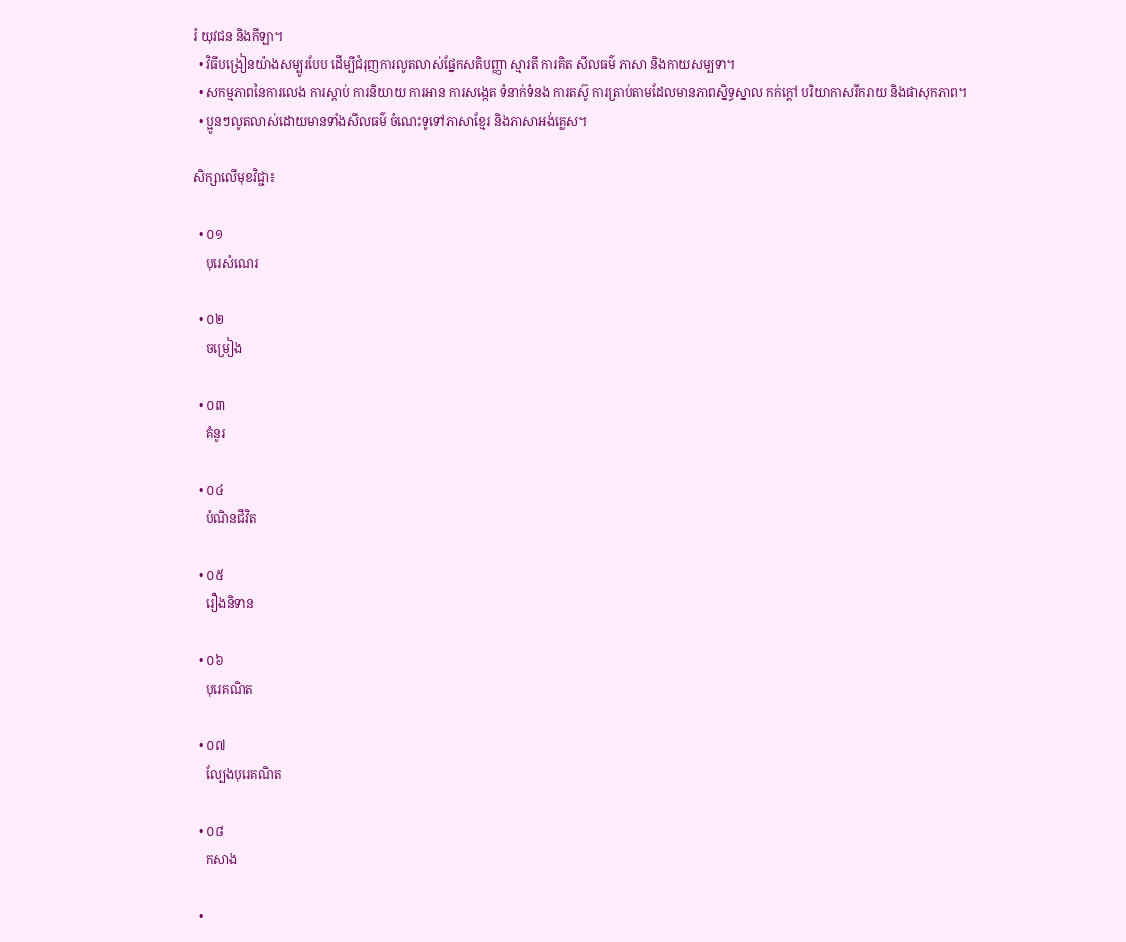រំ យុវជន និងកីឡា។
  • វិធីបង្រៀនយ៉ាងសម្បូរបែប ដើម្បីជំរុញការលូតលាស់ផ្នែកសតិបញ្ញា ស្មារតី ការគិត សីលធម៌ ភាសា និងកាយសម្បទា។
  • សកម្មភាពនៃការលេង ការស្តាប់ ការនិយាយ ការអាន ការសង្កេត ទំនាក់ទំនង ការតស៊ូ ការត្រាប់តាមដែលមានភាពស្និទ្ធស្នាល កក់ក្តៅ បរិយាកាសរីករាយ និងផាសុកភាព។
  • ប្អូនៗលូតលាស់ដោយមានទាំងសីលធម៌ ចំណេះទូទៅភាសាខ្មែរ និងភាសាអង់គ្លេស។

សិក្សាលើមុខវិជ្ជា៖

  • ០១
    បុរេសំណេរ

  • ០២
    ចម្រៀង

  • ០៣
    គំនូរ

  • ០៤
    បំណិនជីវិត

  • ០៥
    រឿងនិទាន

  • ០៦
    បុរេគណិត

  • ០៧
    ល្បែងបុរេគណិត

  • ០៨
    កសាង

  •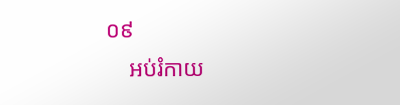០៩
    អប់រំកាយ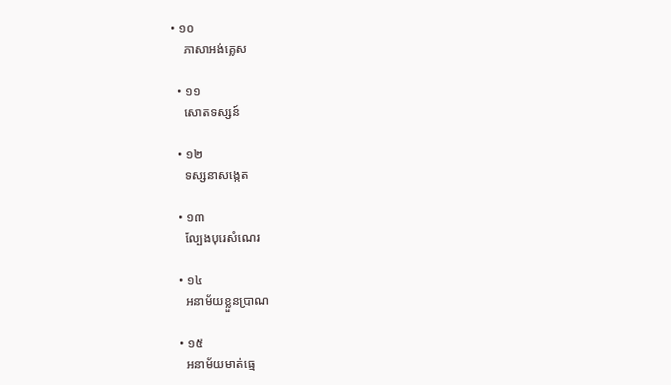• ១០
    ភាសាអង់គ្លេស

  • ១១
    សោតទស្សន៍

  • ១២
    ទស្សនាសង្កេត

  • ១៣
    ល្បែងបុរេសំណេរ

  • ១៤
    អនាម័យខ្លួនប្រាណ

  • ១៥
    អនាម័យមាត់ធ្មេ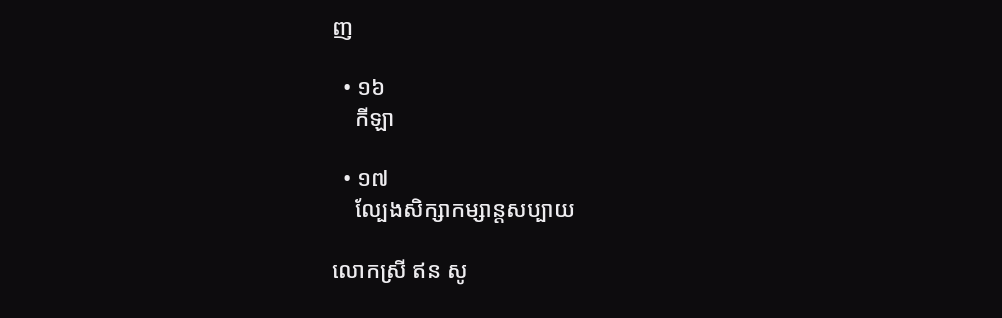ញ

  • ១៦
    កីឡា

  • ១៧
    ល្បែងសិក្សាកម្សាន្តសប្បាយ

លោកស្រី ឥន សូ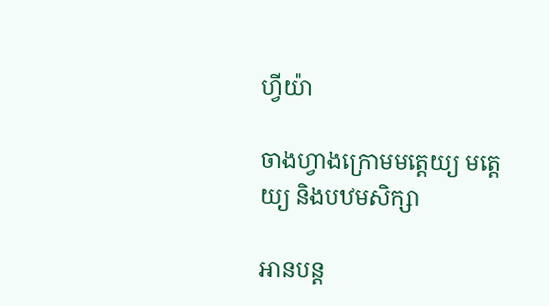ហ្វីយ៉ា

ចាងហ្វាងក្រោមមត្តេយ្យ មត្តេយ្យ និងបឋមសិក្សា

អានបន្ត